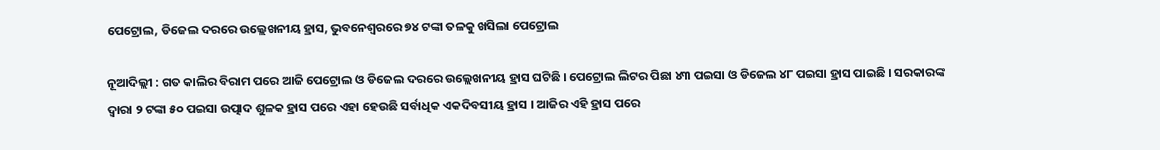ପେଟ୍ରୋଲ, ଡିଜେଲ ଦରରେ ଉଲ୍ଲେଖନୀୟ ହ୍ରାସ, ଭୁବନେଶ୍ୱରରେ ୭୪ ଟଙ୍କା ତଳକୁ ଖସିଲା ପେଟ୍ରୋଲ

ନୂଆଦିଲ୍ଲୀ : ଗତ କାଲିର ବିରାମ ପରେ ଆଜି ପେଟ୍ରୋଲ ଓ ଡିଜେଲ ଦରରେ ଉଲ୍ଲେଖନୀୟ ହ୍ରାସ ଘଟିଛି । ପେଟ୍ରୋଲ ଲିଟର ପିଛା ୪୩ ପଇସା ଓ ଡିଜେଲ ୪୮ ପଇସା ହ୍ରାସ ପାଇଛି । ସରକାରଙ୍କ ଦ୍ୱାରା ୨ ଟଙ୍କା ୫୦ ପଇସା ଉତ୍ପାଦ ଶୁଳକ ହ୍ରାସ ପରେ ଏହା ହେଉଛି ସର୍ବାଧିକ ଏକଦିବସୀୟ ହ୍ରାସ । ଆଜିର ଏହି ହ୍ରାସ ପରେ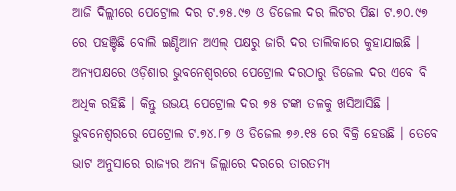ଆଜି ଦିଲ୍ଲୀରେ ପେଟ୍ରୋଲ ଦର ଟ.୭୫.୯୭ ଓ ଡିଜେଲ ଦର ଲିଟର ପିଛା ଟ.୭୦.୯୭ ରେ ପହଞ୍ଚିଛି ବୋଲି ଇଣ୍ଡିଆନ ଅଏଲ୍‌ ପକ୍ଷରୁ ଜାରି ଦର ତାଲିକାରେ କୁହାଯାଇଛି । ଅନ୍ୟପକ୍ଷରେ ଓଡ଼ିଶାର ଭୁବନେଶ୍ୱରରେ ପେଟ୍ରୋଲ ଦରଠାରୁ ଡିଜେଲ ଦର ଏବେ ବି ଅଧିକ ରହିଛି । କିନ୍ତୁ ଉଭୟ ପେଟ୍ରୋଲ ଦର ୭୫ ଟଙ୍କା ତଳକୁ ଖସିଆସିଛି । ଭୁବନେଶ୍ୱରରେ ପେଟ୍ରୋଲ ଟ.୭୪.୮୭ ଓ ଡିଜେଲ ୭୬.୧୫ ରେ ବିକ୍ରି ହେଉଛି । ତେବେ ଭାଟ ଅନୁସାରେ ରାଜ୍ୟର ଅନ୍ୟ ଜିଲ୍ଲାରେ ଦରରେ ତାରତମ୍ୟ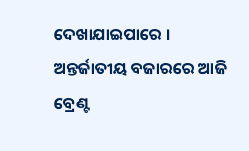ଦେଖାଯାଇପାରେ । ଅନ୍ତର୍ଜାତୀୟ ବଜାରରେ ଆଜି ବ୍ରେଣ୍ଟ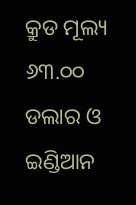କ୍ରୁଡ ମୂଲ୍ୟ ୬୩.୦୦ ଡଲାର ଓ ଇଣ୍ଡିଆନ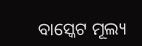ବାସ୍କେଟ ମୂଲ୍ୟ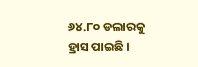୬୪.୮୦ ଡଲାରକୁ ହ୍ରାସ ପାଇଛି ।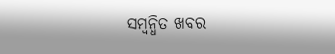ସମ୍ବନ୍ଧିତ ଖବର